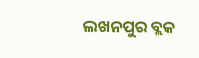ଲଖନପୁର ବ୍ଲକ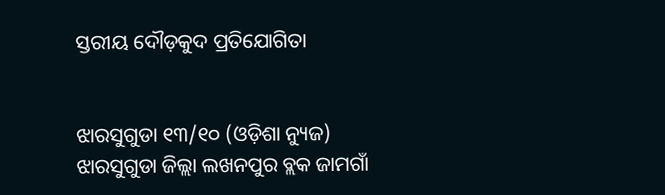ସ୍ତରୀୟ ଦୌଡ଼କୁଦ ପ୍ରତିଯୋଗିତା


ଝାରସୁଗୁଡା ୧୩/୧୦ (ଓଡ଼ିଶା ନ୍ୟୁଜ) ଝାରସୁଗୁଡା ଜିଲ୍ଲା ଲଖନପୁର ବ୍ଲକ ଜାମଗାଁ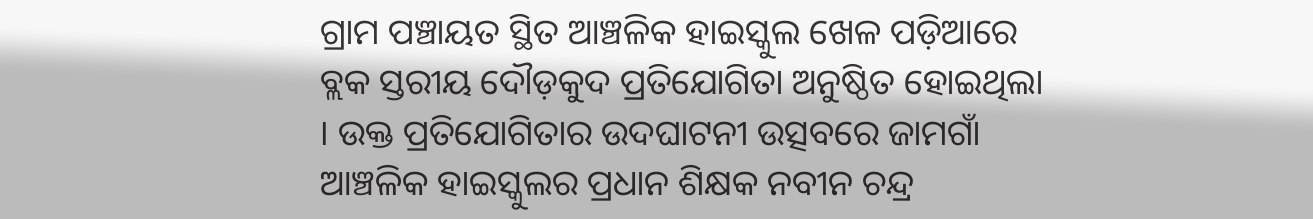ଗ୍ରାମ ପଞ୍ଚାୟତ ସ୍ଥିତ ଆଞ୍ଚଳିକ ହାଇସ୍କୁଲ ଖେଳ ପଡ଼ିଆରେ ବ୍ଲକ ସ୍ତରୀୟ ଦୌଡ଼କୁଦ ପ୍ରତିଯୋଗିତା ଅନୁଷ୍ଠିତ ହୋଇଥିଲା । ଉକ୍ତ ପ୍ରତିଯୋଗିତାର ଉଦଘାଟନୀ ଉତ୍ସବରେ ଜାମଗାଁ ଆଞ୍ଚଳିକ ହାଇସ୍କୁଲର ପ୍ରଧାନ ଶିକ୍ଷକ ନବୀନ ଚନ୍ଦ୍ର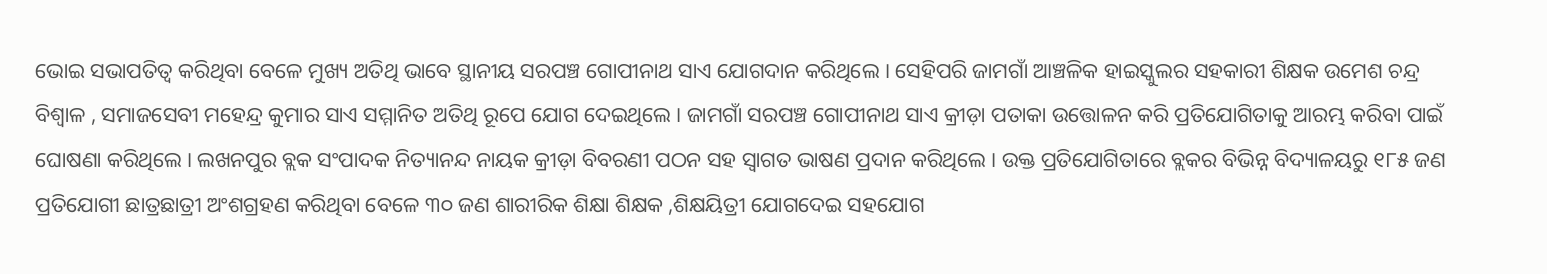ଭୋଇ ସଭାପତିତ୍ୱ କରିଥିବା ବେଳେ ମୁଖ୍ୟ ଅତିଥି ଭାବେ ସ୍ଥାନୀୟ ସରପଞ୍ଚ ଗୋପୀନାଥ ସାଏ ଯୋଗଦାନ କରିଥିଲେ । ସେହିପରି ଜାମଗାଁ ଆଞ୍ଚଳିକ ହାଇସ୍କୁଲର ସହକାରୀ ଶିକ୍ଷକ ଉମେଶ ଚନ୍ଦ୍ର ବିଶ୍ୱାଳ , ସମାଜସେବୀ ମହେନ୍ଦ୍ର କୁମାର ସାଏ ସମ୍ମାନିତ ଅତିଥି ରୂପେ ଯୋଗ ଦେଇଥିଲେ । ଜାମଗାଁ ସରପଞ୍ଚ ଗୋପୀନାଥ ସାଏ କ୍ରୀଡ଼ା ପତାକା ଉତ୍ତୋଳନ କରି ପ୍ରତିଯୋଗିତାକୁ ଆରମ୍ଭ କରିବା ପାଇଁ ଘୋଷଣା କରିଥିଲେ । ଲଖନପୁର ବ୍ଲକ ସଂପାଦକ ନିତ୍ୟାନନ୍ଦ ନାୟକ କ୍ରୀଡ଼ା ବିବରଣୀ ପଠନ ସହ ସ୍ୱାଗତ ଭାଷଣ ପ୍ରଦାନ କରିଥିଲେ । ଉକ୍ତ ପ୍ରତିଯୋଗିତାରେ ବ୍ଲକର ବିଭିନ୍ନ ବିଦ୍ୟାଳୟରୁ ୧୮୫ ଜଣ ପ୍ରତିଯୋଗୀ ଛାତ୍ରଛାତ୍ରୀ ଅଂଶଗ୍ରହଣ କରିଥିବା ବେଳେ ୩୦ ଜଣ ଶାରୀରିକ ଶିକ୍ଷା ଶିକ୍ଷକ ,ଶିକ୍ଷୟିତ୍ରୀ ଯୋଗଦେଇ ସହଯୋଗ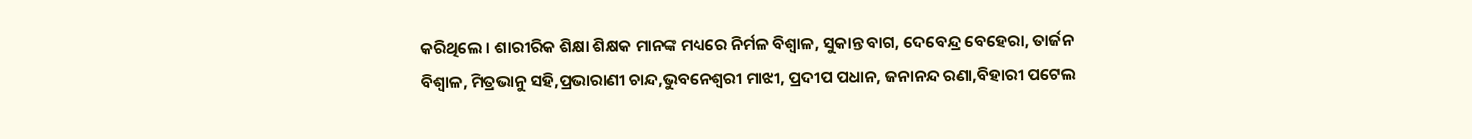କରିଥିଲେ । ଶାରୀରିକ ଶିକ୍ଷା ଶିକ୍ଷକ ମାନଙ୍କ ମଧ୍ୟରେ ନିର୍ମଳ ବିଶ୍ୱାଳ, ସୁକାନ୍ତ ବାଗ, ଦେବେନ୍ଦ୍ର ବେହେରା, ତାର୍ଜନ ବିଶ୍ୱାଳ, ମିତ୍ରଭାନୁ ସହି,ପ୍ରଭାରାଣୀ ଚାନ୍ଦ,ଭୁବନେଶ୍ଵରୀ ମାଝୀ, ପ୍ରଦୀପ ପଧାନ, ଜନାନନ୍ଦ ରଣା,ବିହାରୀ ପଟେଲ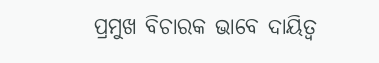ପ୍ରମୁଖ ବିଚାରକ ଭାବେ ଦାୟିତ୍ୱ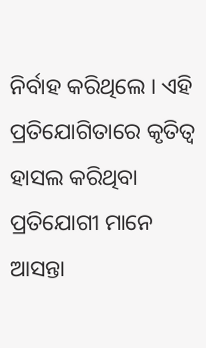ନିର୍ବାହ କରିଥିଲେ । ଏହି ପ୍ରତିଯୋଗିତାରେ କୃତିତ୍ବ ହାସଲ କରିଥିବା ପ୍ରତିଯୋଗୀ ମାନେ ଆସନ୍ତା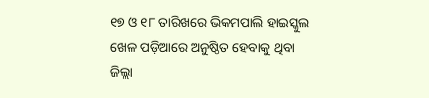୧୭ ଓ ୧୮ ତାରିଖରେ ଭିକମପାଲି ହାଇସ୍କୁଲ ଖେଳ ପଡ଼ିଆରେ ଅନୁଷ୍ଠିତ ହେବାକୁ ଥିବା ଜିଲ୍ଲା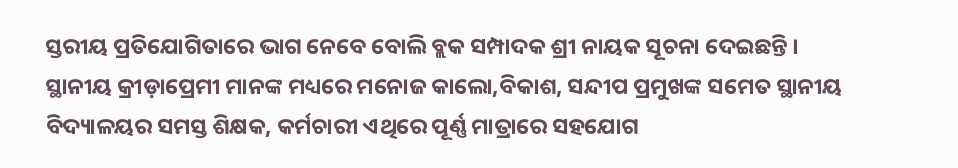ସ୍ତରୀୟ ପ୍ରତିଯୋଗିତାରେ ଭାଗ ନେବେ ବୋଲି ବ୍ଲକ ସମ୍ପାଦକ ଶ୍ରୀ ନାୟକ ସୂଚନା ଦେଇଛନ୍ତି । ସ୍ଥାନୀୟ କ୍ରୀଡ଼ାପ୍ରେମୀ ମାନଙ୍କ ମଧ୍ୟରେ ମନୋଜ କାଲୋ,ବିକାଶ, ସନ୍ଦୀପ ପ୍ରମୁଖଙ୍କ ସମେତ ସ୍ଥାନୀୟ ବିଦ୍ୟାଳୟର ସମସ୍ତ ଶିକ୍ଷକ, କର୍ମଚାରୀ ଏଥିରେ ପୂର୍ଣ୍ଣ ମାତ୍ରାରେ ସହଯୋଗ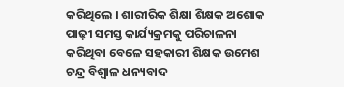କରିଥିଲେ । ଶାରୀରିକ ଶିକ୍ଷା ଶିକ୍ଷକ ଅଶୋକ ପାଢ଼ୀ ସମସ୍ତ କାର୍ଯ୍ୟକ୍ରମକୁ ପରିଚାଳନା କରିଥିବା ବେଳେ ସହକାରୀ ଶିକ୍ଷକ ଉମେଶ ଚନ୍ଦ୍ର ବିଶ୍ୱାଳ ଧନ୍ୟବାଦ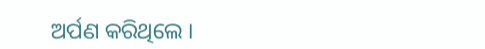ଅର୍ପଣ କରିଥିଲେ ।